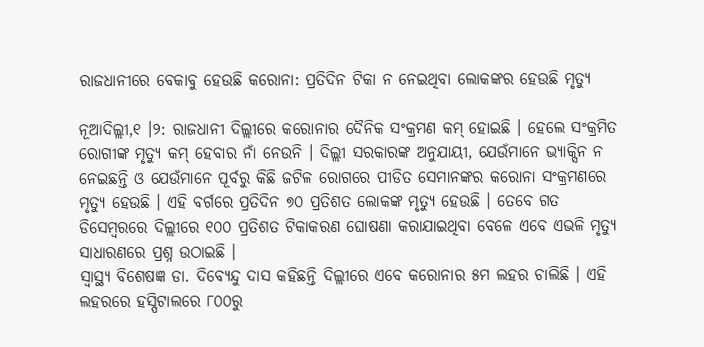ରାଜଧାନୀରେ ବେକାବୁ ହେଉଛି କରୋନା: ପ୍ରତିଦିନ ଟିକା ନ ନେଇଥିବା ଲୋକଙ୍କର ହେଉଛି ମୃତ୍ୟୁ

ନୂଆଦିଲ୍ଲୀ,୧ ।୨: ରାଜଧାନୀ ଦିଲ୍ଲୀରେ କରୋନାର ଦୈନିକ ସଂକ୍ରମଣ କମ୍ ହୋଇଛି । ହେଲେ ସଂକ୍ରମିତ ରୋଗୀଙ୍କ ମୃତ୍ୟୁ କମ୍ ହେବାର ନାଁ ନେଉନି । ଦିଲ୍ଲୀ ସରକାରଙ୍କ ଅନୁଯାୟୀ, ଯେଉଁମାନେ ଭ୍ୟାକ୍ସିନ ନ ନେଇଛନ୍ତି ଓ ଯେଉଁମାନେ ପୂର୍ବରୁ କିଛି ଜଟିଳ ରୋଗରେ ପୀଡିତ ସେମାନଙ୍କର କରୋନା ସଂକ୍ରମଣରେ ମୃତ୍ୟୁ ହେଉଛି । ଏହି ବର୍ଗରେ ପ୍ରତିଦିନ ୭୦ ପ୍ରତିଶତ ଲୋକଙ୍କ ମୃତ୍ୟୁ ହେଉଛି । ତେବେ ଗତ ଡିସେମ୍ବରରେ ଦିଲ୍ଲୀରେ ୧୦୦ ପ୍ରତିଶତ ଟିକାକରଣ ଘୋଷଣା କରାଯାଇଥିବା ବେଳେ ଏବେ ଏଭଳି ମୃତ୍ୟୁ ସାଧାରଣରେ ପ୍ରଶ୍ନ ଉଠାଇଛି ।
ସ୍ୱାସ୍ଥ୍ୟ ବିଶେଷଜ୍ଞ ଡା. ଦିବ୍ୟେନ୍ଦୁ ଦାସ କହିଛନ୍ତି ଦିଲ୍ଲୀରେ ଏବେ କରୋନାର ୫ମ ଲହର ଚାଲିଛି । ଏହି ଲହରରେ ହସ୍ପିଟାଲରେ ୮୦୦ରୁ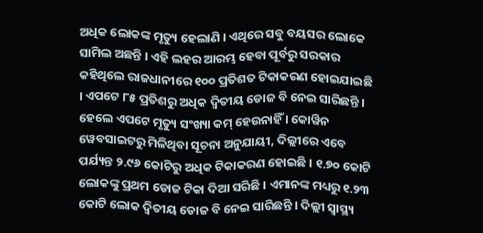ଅଧିକ ଲୋକଙ୍କ ମୃତ୍ୟୁ ହେଲାଣି । ଏଥିରେ ସବୁ ବୟସର ଲୋକେ ସାମିଲ ଅଛନ୍ତି । ଏହି ଲହର ଆରମ୍ଭ ହେବା ପୂର୍ବରୁ ସରକାର କହିଥିଲେ ରାଜଧାନୀରେ ୧୦୦ ପ୍ରତିଶତ ଟିକାକରଣ ହୋଇଯାଇଛି । ଏପଟେ ୮୫ ପ୍ରତିଶରୁ ଅଧିକ ଦ୍ୱିତୀୟ ଡୋଜ ବି ନେଇ ସାରିଛନ୍ତି । ହେଲେ ଏପଟେ ମୃତ୍ୟୁ ସଂଖ୍ୟା କମ୍ ହେଉନାହିଁ । କୋୱିନ ୱେବସାଇଟରୁ ମିଳିଥିବା ସୂଚନା ଅନୁଯାୟୀ, ଦିଲ୍ଲୀରେ ଏବେ ପର୍ଯ୍ୟନ୍ତ ୨.୯୬ କୋଟିରୁ ଅଧିକ ଟିକାକରଣ ହୋଇଛି । ୧.୭୦ କୋଟି ଲୋକଙ୍କୁ ପ୍ରଥମ ଡୋଜ ଟିକା ଦିଆ ସରିଛି । ଏମାନଙ୍କ ମଧ୍ୟରୁ ୧.୨୩ କୋଟି ଲୋକ ଦ୍ୱିତୀୟ ଡୋଜ ବି ନେଇ ସାରିଛନ୍ତି । ଦିଲ୍ଲୀ ସ୍ୱାସ୍ଥ୍ୟ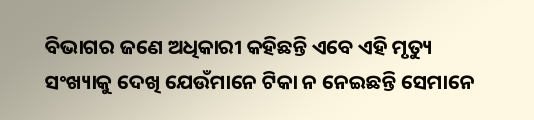ବିଭାଗର ଜଣେ ଅଧିକାରୀ କହିଛନ୍ତି ଏବେ ଏହି ମୃତ୍ୟୁ ସଂଖ୍ୟାକୁ ଦେଖି ଯେଉଁମାନେ ଟିକା ନ ନେଇଛନ୍ତି ସେମାନେ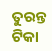ତୁରନ୍ତ ଟିକା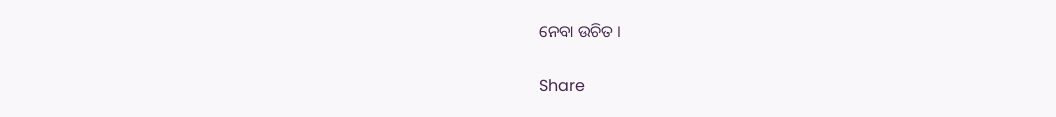ନେବା ଉଚିତ ।

Share